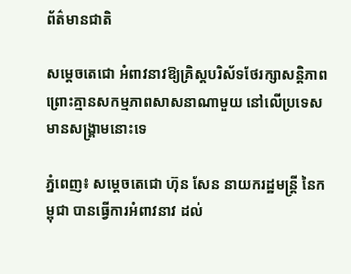ព័ត៌មានជាតិ

សម្ដេចតេជោ អំពាវនាវឱ្យគ្រិស្តបរិស័ទថែរក្សាសន្ដិភាព ព្រោះគ្មានសកម្មភាពសាសនាណាមួយ នៅលើប្រទេសមានសង្គ្រាមនោះទេ

ភ្នំពេញ៖ សម្ដេចតេជោ ហ៊ុន សែន នាយករដ្ឋមន្ដ្រី នៃកម្ពុជា បានធ្វើការអំពាវនាវ ដល់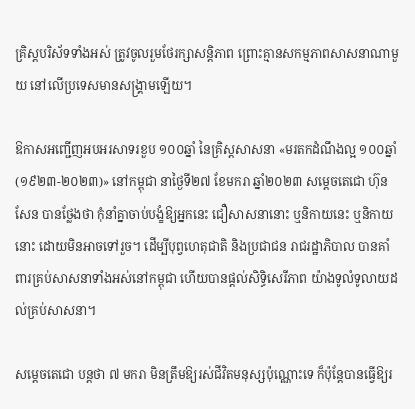គ្រិស្តបរិស័ទទាំងអស់ ត្រូវចូលរួមថែរក្សាសន្ដិភាព ព្រោះគ្មានសកម្មភាពសាសនាណាមួយ នៅលើប្រទេសមានសង្គ្រាមឡើយ។

ឱកាសអញ្ជើញអបអរសាទរខួប ១០០ឆ្នាំ នៃគ្រិស្តសាសនា «មរតកដំណឹងល្អ ១០០ឆ្នាំ (១៩២៣-២០២៣)» នៅកម្ពុជា នាថ្ងៃទី២៧ ខែមករា ឆ្នាំ២០២៣ សម្ដេចតេជោ ហ៊ុន សែន បានថ្លែងថា កុំនាំគ្នាចាប់បង្ខំឱ្យអ្នកនេះ ជឿសាសនានោះ ឬនិកាយនេះ ឬនិកាយនោះ ដោយមិនអាចទៅរួច។ ដើម្បីបុព្វហេតុជាតិ និងប្រជាជន រាជរដ្ឋាភិបាល បានគាំពារគ្រប់សាសនាទាំងអស់នៅកម្ពុជា ហើយបានផ្តល់សិទ្ធិសេរីភាព យ៉ាងទូលំទូលាយដល់គ្រប់សាសនា។

សម្ដេចតេជោ បន្ដថា ៧ មករា មិនត្រឹមឱ្យរស់ជីវិតមនុស្សប៉ុណ្ណោះទេ ក៏ប៉ុន្ដែបានធ្វើឱ្យរ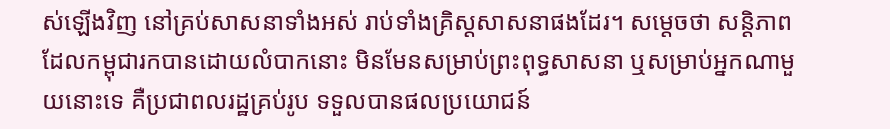ស់ឡើងវិញ នៅគ្រប់សាសនាទាំងអស់ រាប់ទាំងគ្រិស្តសាសនាផងដែរ។ សម្ដេចថា សន្ដិភាព ដែលកម្ពុជារកបានដោយលំបាកនោះ មិនមែនសម្រាប់ព្រះពុទ្ធសាសនា ឬសម្រាប់អ្នកណាមួយនោះទេ គឺប្រជាពលរដ្ឋគ្រប់រូប ទទួលបានផលប្រយោជន៍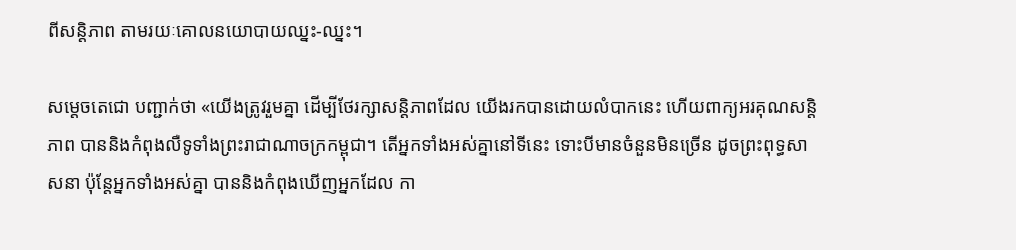ពីសន្ដិភាព តាមរយៈគោលនយោបាយឈ្នះ-ឈ្នះ។

សម្ដេចតេជោ បញ្ជាក់ថា «យើងត្រូវរួមគ្នា ដើម្បីថែរក្សាសន្ដិភាពដែល យើងរកបានដោយលំបាកនេះ ហើយពាក្យអរគុណសន្ដិភាព បាននិងកំពុងលឺទូទាំងព្រះរាជាណាចក្រកម្ពុជា។ តើអ្នកទាំងអស់គ្នានៅទីនេះ ទោះបីមានចំនួនមិនច្រើន ដូចព្រះពុទ្ធសាសនា ប៉ុន្ដែអ្នកទាំងអស់គ្នា បាននិងកំពុងឃើញអ្នកដែល កា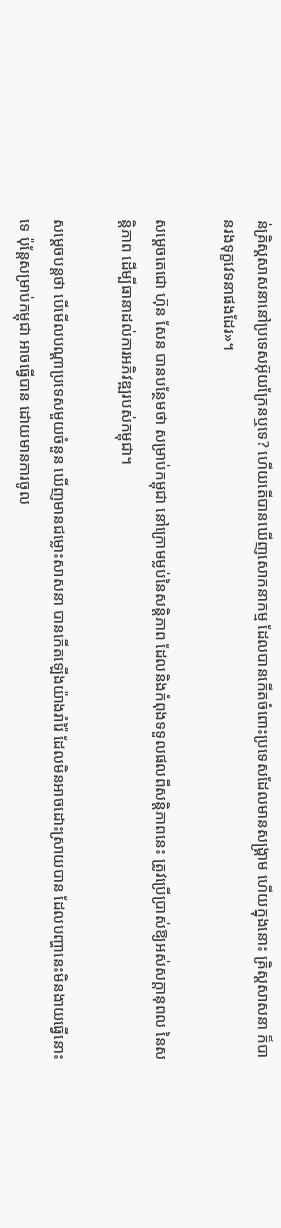ន់គ្រិស្តសាសនានៅប្រទេសអ៊ុយក្រែនឬទេ? ហើយតើបានឃើញសោកនាកម្ម ដែលបានកើតចំពោះប្រទេសដែលមានសង្គ្រាម ហើយក្នុងនោះ គ្រិស្តសាសនា ក៏បានរងទុក្ខវេទនាផងដែរ»។

សម្ដេចតេជោ ហ៊ុន សែន បានបន្ថែមថា សម្រាប់កម្ពុជា នៅក្រោមម្លប់នៃសន្ដិភាព ដែលនិងកំពុងទទួលផលពីសន្ដិភាពនេះ ត្រូវប្រើប្រាស់ឱ្យអស់សក្ដានុពល នៃសន្ដិភាព ដើម្បីធានាដល់ការអភិវឌ្ឍរបស់កម្ពុជា។

សម្ដេចបន្តថា បើមើលបណ្ដាប្រទេសមួយចំនួន ឃើញមានជម្លោះសាសនា បានកើតឡើងយ៉ាងរាំរ៉ៃ ដែលមិនអាចដោះស្រាយបាន ដែលបញ្ហានេះមិនងាយធ្វើនោះទេ ប៉ុន្ដែសម្រាប់កម្ពុជា អាចធ្វើបាន ដោយមានការចូល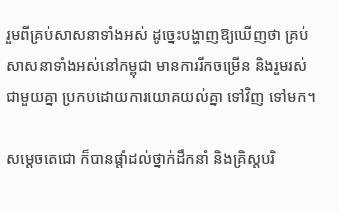រួមពីគ្រប់សាសនាទាំងអស់ ដូច្នេះបង្ហាញឱ្យឃើញថា គ្រប់សាសនាទាំងអស់នៅកម្ពុជា មានការរីកចម្រើន និងរួមរស់ជាមួយគ្នា ប្រកបដោយការយោគយល់គ្នា ទៅវិញ ទៅមក។

សម្ដេចតេជោ ក៏បានផ្ដាំដល់ថ្នាក់ដឹកនាំ និងគ្រិស្តបរិ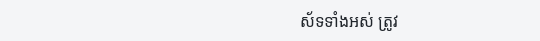ស័ទទាំងអស់ ត្រូវ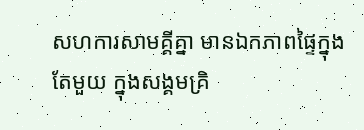សហការសាមគ្គីគ្នា មានឯកភាពផ្ទៃក្នុងតែមួយ ក្នុងសង្គមគ្រិ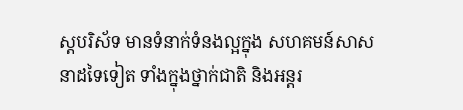ស្តបរិស័ទ មានទំនាក់ទំនងល្អក្នុង សហគមន៍សាសនាដទៃទៀត ទាំងក្នុងថ្នាក់ជាតិ និងអន្តរ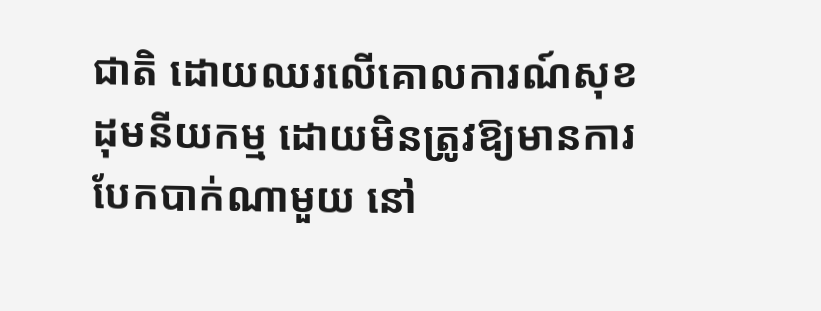ជាតិ ដោយឈរលើគោលការណ៍សុខដុមនីយកម្ម ដោយមិនត្រូវឱ្យមានការបែកបាក់ណាមួយ នៅ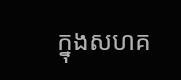ក្នុងសហគ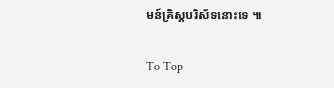មន៍គ្រិស្តបរិស័ទនោះទេ ៕

To Top